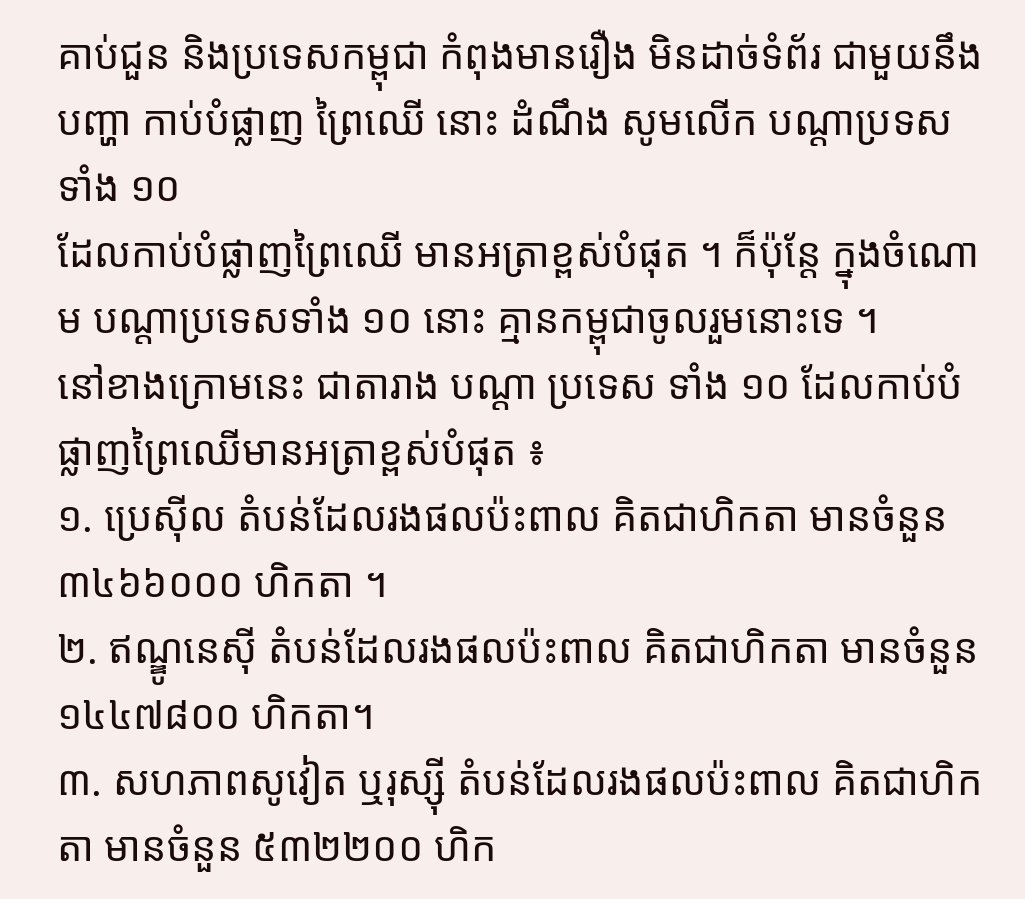គាប់ជួន និងប្រទេសកម្ពុជា កំពុងមានរឿង មិនដាច់ទំព័រ ជាមួយនឹងបញ្ហា កាប់បំផ្លាញ ព្រៃឈើ នោះ ដំណឹង សូមលើក បណ្តាប្រទស ទាំង ១០
ដែលកាប់បំផ្លាញព្រៃឈើ មានអត្រាខ្ពស់បំផុត ។ ក៏ប៉ុន្តែ ក្នុងចំណោម បណ្តាប្រទេសទាំង ១០ នោះ គ្មានកម្ពុជាចូលរួមនោះទេ ។
នៅខាងក្រោមនេះ ជាតារាង បណ្តា ប្រទេស ទាំង ១០ ដែលកាប់បំផ្លាញព្រៃឈើមានអត្រាខ្ពស់បំផុត ៖
១. ប្រេស៊ីល តំបន់ដែលរងផលប៉ះពាល គិតជាហិកតា មានចំនួន ៣៤៦៦០០០ ហិកតា ។
២. ឥណ្ឌូនេស៊ី តំបន់ដែលរងផលប៉ះពាល គិតជាហិកតា មានចំនួន ១៤៤៧៨០០ ហិកតា។
៣. សហភាពសូវៀត ឬរុស្ស៊ី តំបន់ដែលរងផលប៉ះពាល គិតជាហិកតា មានចំនួន ៥៣២២០០ ហិក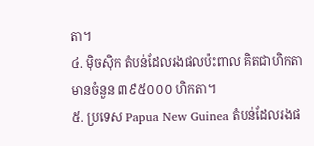តា។
៤. ម៉ិចស៊ិក តំបន់ដែលរងផលប៉ះពាល គិតជាហិកតា មានចំនួន ៣៩៥០០០ ហិកតា។
៥. ប្រទេស Papua New Guinea តំបន់ដែលរងផ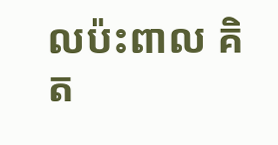លប៉ះពាល គិត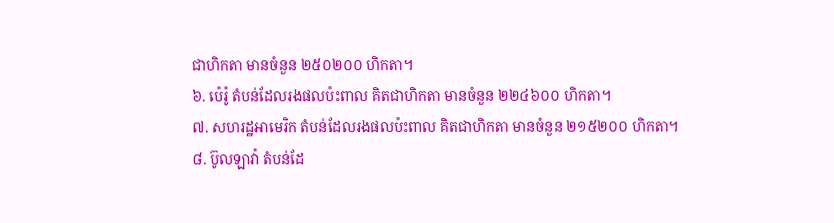ជាហិកតា មានចំនួន ២៥០២០០ ហិកតា។
៦. ប៉េរ៉ូ តំបន់ដែលរងផលប៉ះពាល គិតជាហិកតា មានចំនួន ២២៤៦០០ ហិកតា។
៧. សហរដ្ឋអាមេរិក តំបន់ដែលរងផលប៉ះពាល គិតជាហិកតា មានចំនួន ២១៥២០០ ហិកតា។
៨. ប៊ូលឡាវ៉ា តំបន់ដែ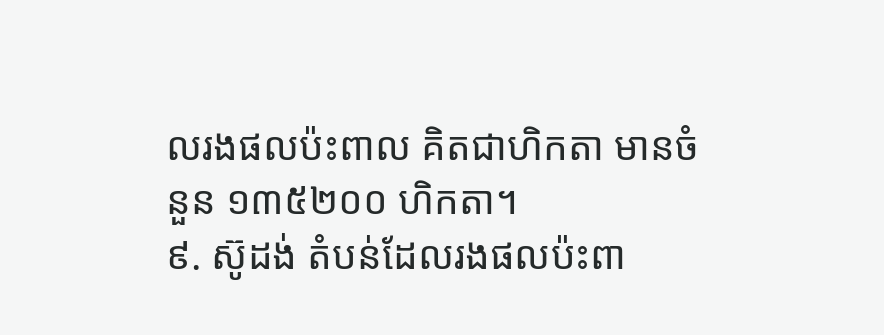លរងផលប៉ះពាល គិតជាហិកតា មានចំនួន ១៣៥២០០ ហិកតា។
៩. ស៊ូដង់ តំបន់ដែលរងផលប៉ះពា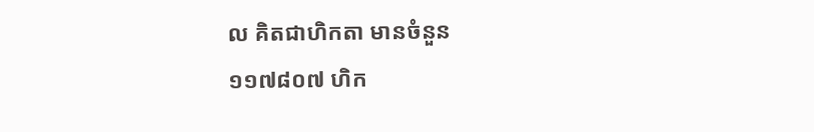ល គិតជាហិកតា មានចំនួន ១១៧៨០៧ ហិក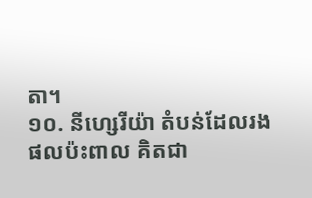តា។
១០. នីហ្សេរីយ៉ា តំបន់ដែលរងផលប៉ះពាល គិតជា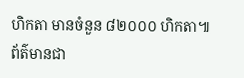ហិកតា មានចំនួន ៨២០០០ ហិកតា៕
ព័ត៌មានជា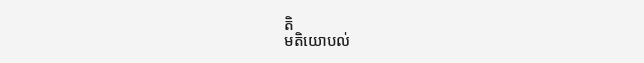តិ
មតិយោបល់